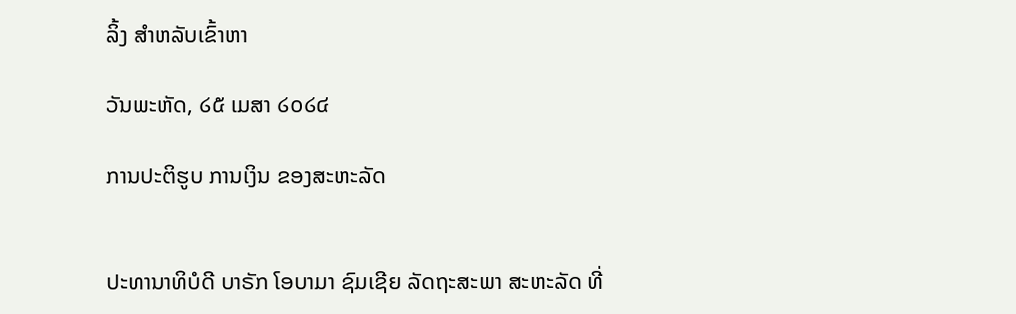ລິ້ງ ສຳຫລັບເຂົ້າຫາ

ວັນພະຫັດ, ໒໕ ເມສາ ໒໐໒໔

ການປະຕິຮູບ ການເງິນ ຂອງສະຫະລັດ


ປະທານາທິບໍດີ ບາຣັກ ໂອບາມາ ຊົມເຊີຍ ລັດຖະສະພາ ສະຫະລັດ ທີ່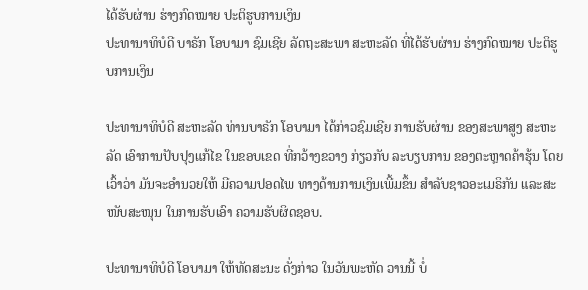ໄດ້ຮັບຜ່ານ ຮ່າງກົດໝາຍ ປະຕິຮູບການເງິນ
ປະທານາທິບໍດີ ບາຣັກ ໂອບາມາ ຊົມເຊີຍ ລັດຖະສະພາ ສະຫະລັດ ທີ່ໄດ້ຮັບຜ່ານ ຮ່າງກົດໝາຍ ປະຕິຮູບການເງິນ

ປະທານາທິບໍດີ ສະຫະລັດ ທ່ານບາຣັກ ໂອບາມາ ໄດ້ກ່າວຊົມເຊີຍ ການຮັບຜ່ານ ຂອງສະພາສູງ ສະຫະລັດ ເອົາການປັບປຸງແກ້ໄຂ ໃນຂອບເຂດ ທີ່ກວ້າງຂວາງ ກ່ຽວກັບ ລະບຽບການ ຂອງຕະຫຼາດຄ້າຮຸ້ນ ໂດຍເວົ້າວ່າ ມັນຈະອຳນວຍໃຫ້ ມີຄວາມປອດໄພ ທາງດ້ານການເງິນເພີ້ມຂຶ້ນ ສຳລັບຊາວອະເມຣິກັນ ແລະສະໜັບສະໜຸນ ໃນການຮັບເອົາ ຄວາມຮັບຜິດຊອບ.

ປະທານາທິບໍດີ ໂອບາມາ ໃຫ້ທັດສະນະ ດັ່ງກ່າວ ໃນວັນພະຫັດ ວານນີ້ ບໍ່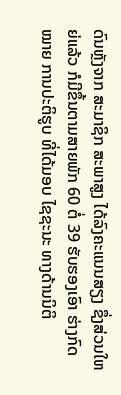ດົນຫຼັງຈາກ ສະມາຊິກ ສະພາສູງ ໄດ້ລົງຄະແນນສຽງ ຊຶ່ງສ່ວນໃຫຍ່ແລ້ວ ກໍມີຂຶ້ນຕາມສາຍພັກ 60 ຕໍ່ 39 ຮັບຮອງເອົາ ຮ່າງກົດໝາຍ ການປະຕິຮູບ ທີ່ໄດ້ມອບ ໄຊຊະນະ ທາງດ້ານນິຕິ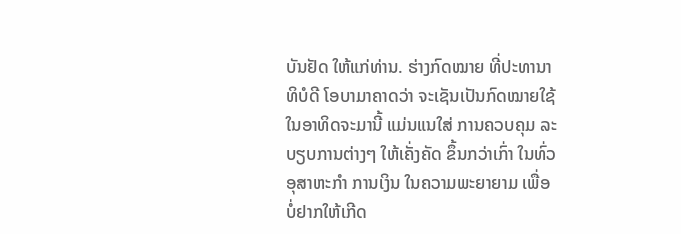ບັນຢັດ ໃຫ້ແກ່ທ່ານ. ຮ່າງກົດໝາຍ ທີ່ປະທານາທິບໍດີ ໂອບາມາຄາດວ່າ ຈະເຊັນເປັນກົດໝາຍໃຊ້ ໃນອາທິດຈະມານີ້ ແມ່ນແນໃສ່ ການຄວບຄຸມ ລະບຽບການຕ່າງໆ ໃຫ້ເຄັ່ງຄັດ ຂຶ້ນກວ່າເກົ່າ ໃນທົ່ວອຸສາຫະກຳ ການເງິນ ໃນຄວາມພະຍາຍາມ ເພື່ອບໍ່ຢາກໃຫ້ເກີດ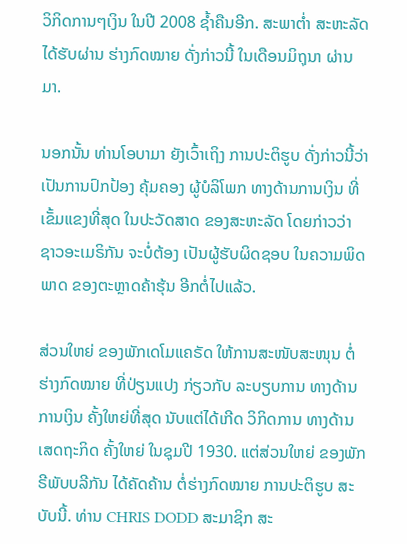ວິກິດການໆເງິນ ໃນປີ 2008 ຊໍ້າຄືນອີກ. ສະພາຕໍ່າ ສະຫະລັດ ໄດ້ຮັບຜ່ານ ຮ່າງກົດໝາຍ ດັ່ງກ່າວນີ້ ໃນເດືອນມິຖຸນາ ຜ່ານມາ.

ນອກນັ້ນ ທ່ານໂອບາມາ ຍັງເວົ້າເຖິງ ການປະຕິຮູບ ດັ່ງກ່າວນີ້ວ່າ ເປັນການປົກປ້ອງ ຄຸ້ມຄອງ ຜູ້ບໍລິໂພກ ທາງດ້ານການເງິນ ທີ່ເຂັ້ມແຂງທີ່ສຸດ ໃນປະວັດສາດ ຂອງສະຫະລັດ ໂດຍກ່າວວ່າ ຊາວອະເມຣິກັນ ຈະບໍ່ຕ້ອງ ເປັນຜູ້ຮັບຜິດຊອບ ໃນຄວາມພິດພາດ ຂອງຕະຫຼາດຄ້າຮຸ້ນ ອີກຕໍ່ໄປແລ້ວ.

ສ່ວນໃຫຍ່ ຂອງພັກເດໂມແຄຣັດ ໃຫ້ການສະໜັບສະໜຸນ ຕໍ່ຮ່າງກົດໝາຍ ທີ່ປ່ຽນແປງ ກ່ຽວກັບ ລະບຽບການ ທາງດ້ານການເງິນ ຄັ້ງໃຫຍ່ທີ່ສຸດ ນັບແຕ່ໄດ້ເກີດ ວິກິດການ ທາງດ້ານເສດຖະກິດ ຄັ້ງໃຫຍ່ ໃນຊຸມປີ 1930. ແຕ່ສ່ວນໃຫຍ່ ຂອງພັກຣີພັບບລີກັນ ໄດ້ຄັດຄ້ານ ຕໍ່ຮ່າງກົດໝາຍ ການປະຕິຮູບ ສະບັບນີ້. ທ່ານ CHRIS DODD ສະມາຊິກ ສະ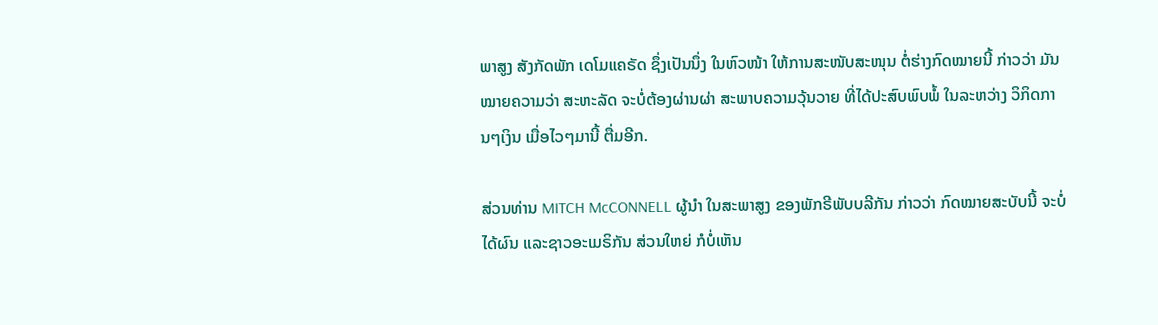ພາສູງ ສັງກັດພັກ ເດໂມແຄຣັດ ຊຶ່ງເປັນນຶ່ງ ໃນຫົວໜ້າ ໃຫ້ການສະໜັບສະໜຸນ ຕໍ່ຮ່າງກົດໝາຍນີ້ ກ່າວວ່າ ມັນໝາຍຄວາມວ່າ ສະຫະລັດ ຈະບໍ່ຕ້ອງຜ່ານຜ່າ ສະພາບຄວາມວຸ້ນວາຍ ທີ່ໄດ້ປະສົບພົບພໍ້ ໃນລະຫວ່າງ ວິກິດການໆເງິນ ເມື່ອໄວໆມານີ້ ຕື່ມອີກ.

ສ່ວນທ່ານ MITCH McCONNELL ຜູ້ນຳ ໃນສະພາສູງ ຂອງພັກຣີພັບບລີກັນ ກ່າວວ່າ ກົດໝາຍສະບັບນີ້ ຈະບໍ່ໄດ້ຜົນ ແລະຊາວອະເມຣິກັນ ສ່ວນໃຫຍ່ ກໍບໍ່ເຫັນ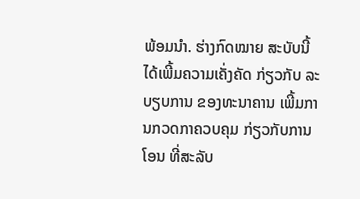ພ້ອມນຳ. ຮ່າງກົດໝາຍ ສະບັບນີ້ ໄດ້ເພີ້ມຄວາມເຄັ່ງຄັດ ກ່ຽວກັບ ລະບຽບການ ຂອງທະນາຄານ ເພີ້ມການກວດກາຄວບຄຸມ ກ່ຽວກັບການໂອນ ທີ່ສະລັບ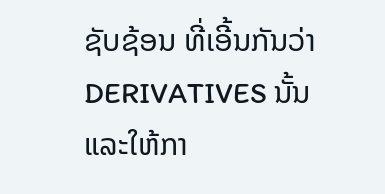ຊັບຊ້ອນ ທີ່ເອີ້ນກັນວ່າ DERIVATIVES ນັ້ນ ແລະໃຫ້ກາ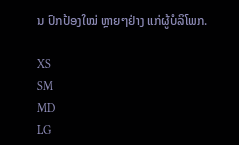ນ ປົກປ້ອງໃໝ່ ຫຼາຍໆຢ່າງ ແກ່ຜູ້ບໍລິໂພກ.

XS
SM
MD
LG